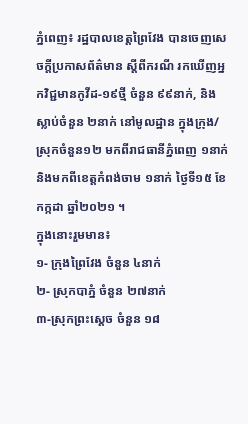ភ្នំពេញ៖ រដ្ឋបាលខេត្តព្រៃវែង បានចេញសេចក្ដីប្រកាសព័ត៌មាន ស្ដីពីករណី រកឃើញអ្នកវិជ្ជមានកូវីដ-១៩ថ្មី ចំនួន ៩៩នាក់, និងស្លាប់ចំនួន ២នាក់ នៅមូលដ្ឋាន ក្នុងក្រុង/ស្រុកចំនួន១២ មកពីរាជធានីភ្នំពេញ ១នាក់ និងមកពីខេត្តកំពង់ចាម ១នាក់ ថ្ងៃទី១៥ ខែកក្កដា ឆ្នាំ២០២១ ។
ក្នុងនោះរួមមាន៖
១- ក្រុងព្រៃវែង ចំនួន ៤នាក់
២- ស្រុកបាភ្នំ ចំនួន ២៧នាក់
៣-ស្រុកព្រះសេ្ដច ចំនួន ១៨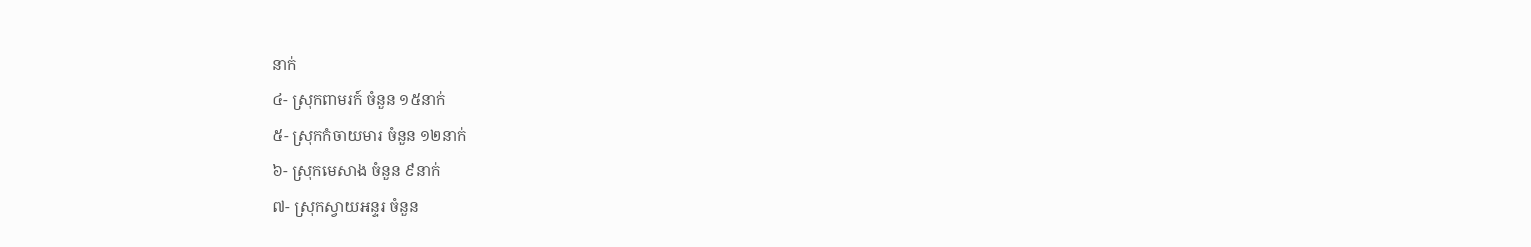នាក់
៤- ស្រុកពាមរក៍ ចំនួន ១៥នាក់
៥- ស្រុកកំចាយមារ ចំនួន ១២នាក់
៦- ស្រុកមេសាង ចំនួន ៩នាក់
៧- ស្រុកស្វាយអន្ទរ ចំនួន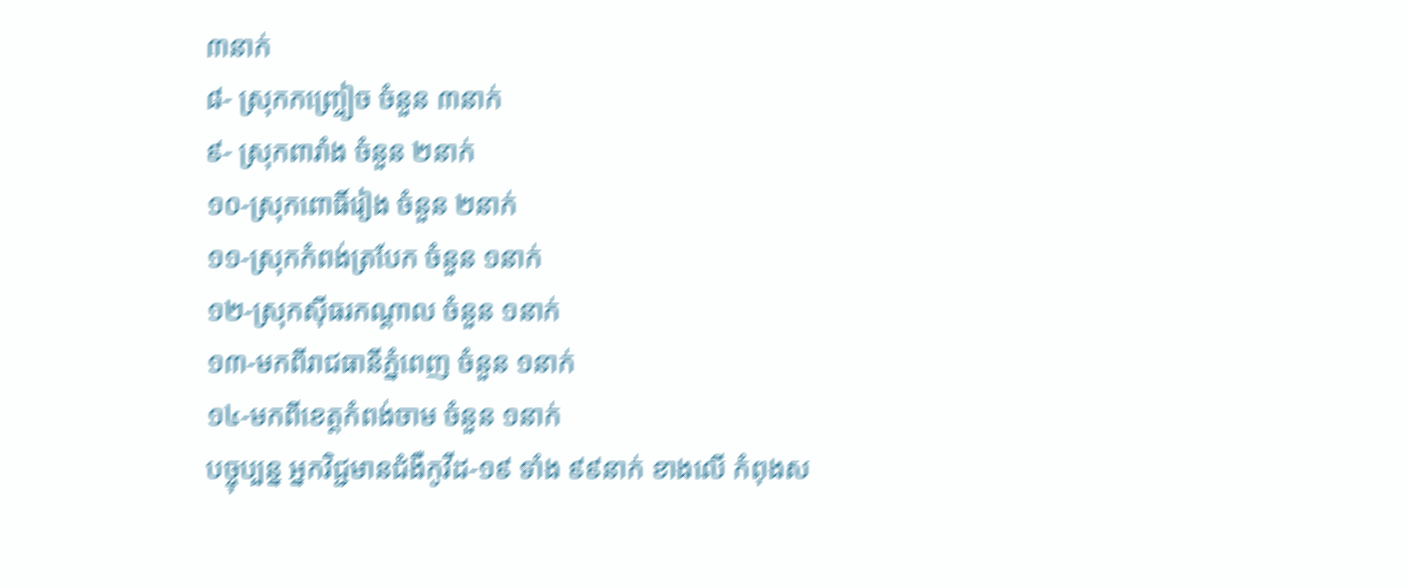៣នាក់
៨- ស្រុកកញ្ច្រៀច ចំនួន ៣នាក់
៩- ស្រុកពារាំង ចំនួន ២នាក់
១០-ស្រុកពោធិ៍រៀង ចំនួន ២នាក់
១១-ស្រុកកំពង់ត្របែក ចំនួន ១នាក់
១២-ស្រុកសុីធរកណ្ដាល ចំនួន ១នាក់
១៣-មកពីរាជធានីភ្នំពេញ ចំនួន ១នាក់
១៤-មកពីខេត្តកំពង់ចាម ចំនួន ១នាក់
បច្ចុប្បន្ន អ្នកវិជ្ជមានជំងឺកូវីដ-១៩ ទាំង ៩៩នាក់ ខាងលើ កំពុងស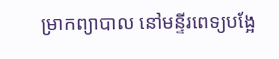ម្រាកព្យាបាល នៅមន្ទីរពេទ្យបង្អែ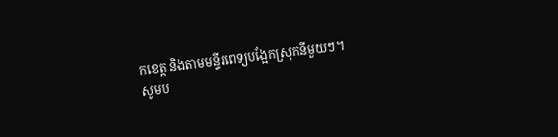កខេត្ត និងតាមមន្ទីរពេទ្យបង្អែកស្រុកនីមួយៗ។
សូមប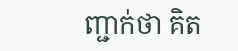ញ្ជាក់ថា គិត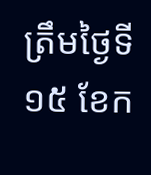ត្រឹមថ្ងៃទី១៥ ខែក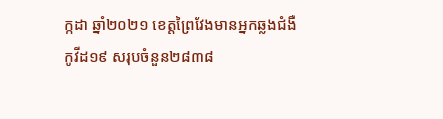ក្កដា ឆ្នាំ២០២១ ខេត្តព្រៃវែងមានអ្នកឆ្លងជំងឺកូវីដ១៩ សរុបចំនួន២៨៣៨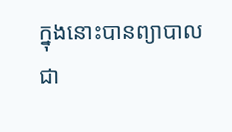ក្នុងនោះបានព្យាបាល ជា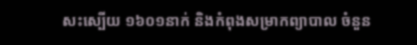សះស្បើយ ១៦០១នាក់ និងកំពុងសម្រាកព្យាបាល ចំនួន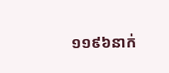១១៩៦នាក់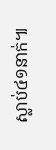ស្លាប់៤១នាក់៕